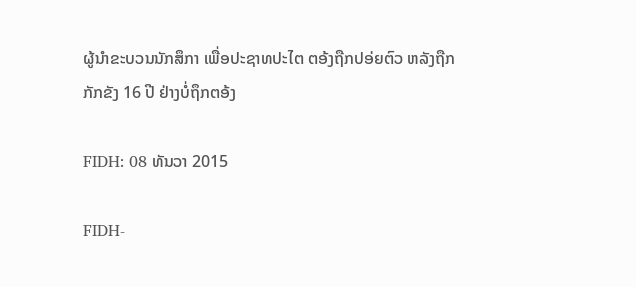ຜູ້ນຳຂະບວນນັກສຶກາ ເພື່ອປະຊາທປະໄຕ ຕອ້ງຖືກປອ່ຍຕົວ ຫລັງຖືກກັກຂັງ 16 ປີ ຢ່າງບໍ່ຖຶກຕອ້ງ

FIDH: 08 ທັນວາ 2015

FIDH-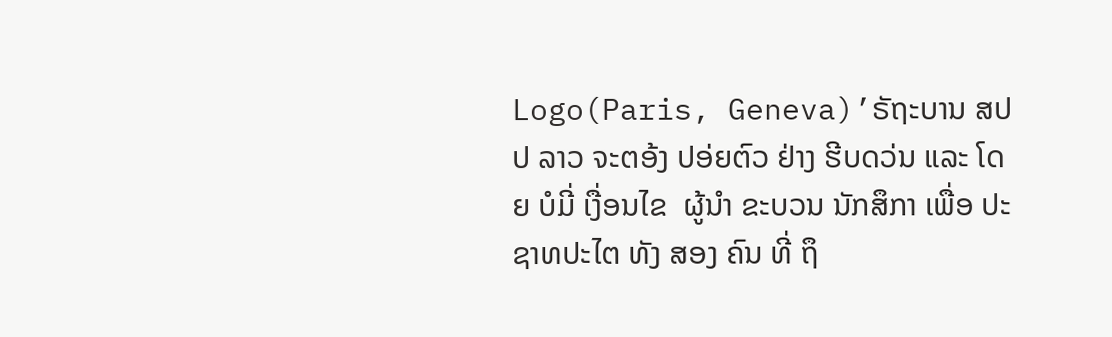Logo(Paris, Geneva)’ຣັຖະບານ ສປປ ລາວ ຈະຕອ້ງ ປອ່ຍຕົວ ຢ່າງ ຮີບດວ່ນ ແລະ ໂດຍ ບໍມີ່ ເງື່ອນໄຂ  ຜູ້ນຳ ຂະບວນ ນັກສຶກາ ເພື່ອ ປະຊາທປະໄຕ ທັງ ສອງ ຄົນ ທີ່ ຖຶ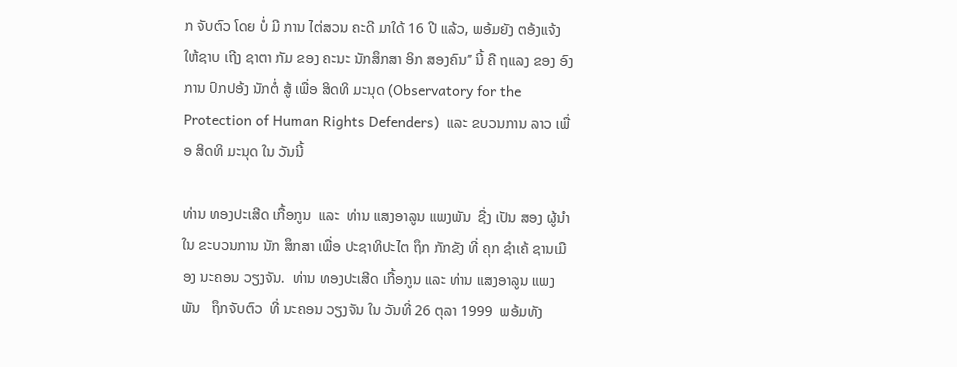ກ ຈັບຕົວ ໂດຍ ບໍ່ ມີ ການ ໄຕ່ສວນ ຄະດີ ມາໃດ້ 16 ປີ ແລ້ວ, ພອ້ມຍັງ ຕອ້ງແຈ້ງ ໃຫ້ຊາບ ເຖີງ ຊາຕາ ກັມ ຂອງ ຄະນະ ນັກສຶກສາ ອິກ ສອງຄົນ’’ ນີ້ ຄື ຖແລງ ຂອງ ອົງການ ປົກປອ້ງ ນັກຕໍ່ ສູ້ ເພື່ອ ສິດທິ ມະນຸດ (Observatory for the Protection of Human Rights Defenders)  ແລະ ຂບວນການ ລາວ ເພື່ອ ສິດທິ ມະນຸດ ໃນ ວັນນີ້

ທ່ານ ທອງປະເສີດ ເກື້ອກູນ  ແລະ  ທ່ານ ແສງອາລູນ ແພງພັນ  ຊື່ງ ເປັນ ສອງ ຜູ້ນຳ ໃນ ຂະບວນການ ນັກ ສຶກສາ ເພື່ອ ປະຊາທິປະໄຕ ຖຶກ ກັກຂັງ ທີ່ ຄຸກ ຊຳເຄ້ ຊານເມືອງ ນະຄອນ ວຽງຈັນ.  ທ່ານ ທອງປະເສີດ ເກື້ອກູນ ແລະ ທ່ານ ແສງອາລູນ ແພງພັນ   ຖຶກຈັບຕົວ  ທີ່ ນະຄອນ ວຽງຈັນ ໃນ ວັນທີ່ 26 ຕຸລາ 1999  ພອ້ມທັງ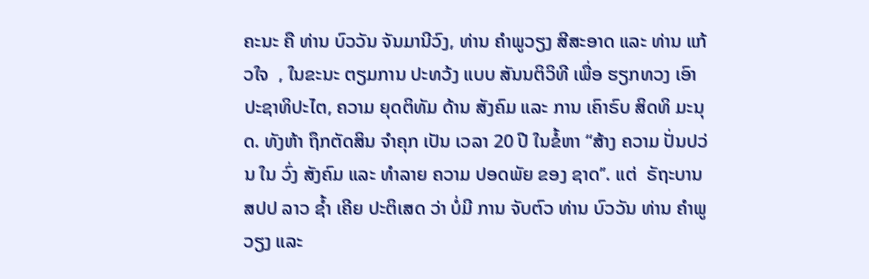ຄະນະ ຄື ທ່ານ ບົວວັນ ຈັນມານີວົງ, ທ່ານ ຄຳພູວຽງ ສີສະອາດ ແລະ ທ່ານ ແກ້ວໃຈ  , ໃນຂະນະ ຕຽມການ ປະທວ້ງ ແບບ ສັນນຕິວິທີ ເພື່ອ ຮຽກທວງ ເອົາ ປະຊາທິປະໄຕ, ຄວາມ ຍຸດຕິທັມ ດ້ານ ສັງຄົມ ແລະ ການ ເຄົາຣົບ ສິດທິ ມະນຸດ. ທັງຫ້າ ຖຶກຕັດສິນ ຈຳຄຸກ ເປັນ ເວລາ 20 ປີ ໃນຂໍ້ຫາ “ສ້າງ ຄວາມ ປັ່ນປວ່ນ ໃນ ວົ່ງ ສັງຄົມ ແລະ ທຳລາຍ ຄວາມ ປອດພັຍ ຂອງ ຊາດ’’. ແຕ່  ຣັຖະບານ ສປປ ລາວ ຊໍ້າ ເຄີຍ ປະຕິເສດ ວ່າ ບໍ່ມີ ການ ຈັບຕົວ ທ່ານ ບົວວັນ ທ່ານ ຄໍາພູວຽງ ແລະ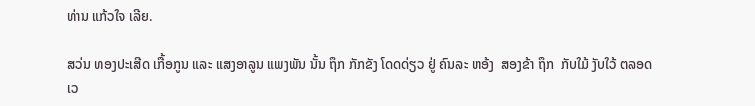ທ່ານ ແກ້ວໃຈ ເລີຍ.

ສວ່ນ ທອງປະເສີດ ເກື້ອກູນ ແລະ ແສງອາລູນ ແພງພັນ ນັ້ນ ຖຶກ ກັກຂັງ ໂດດດ່ຽວ ຢູ່ ຄົນລະ ຫອ້ງ  ສອງຂ້າ ຖຶກ  ກັບໃມ້ ງັບໃວ້ ຕລອດ ເວ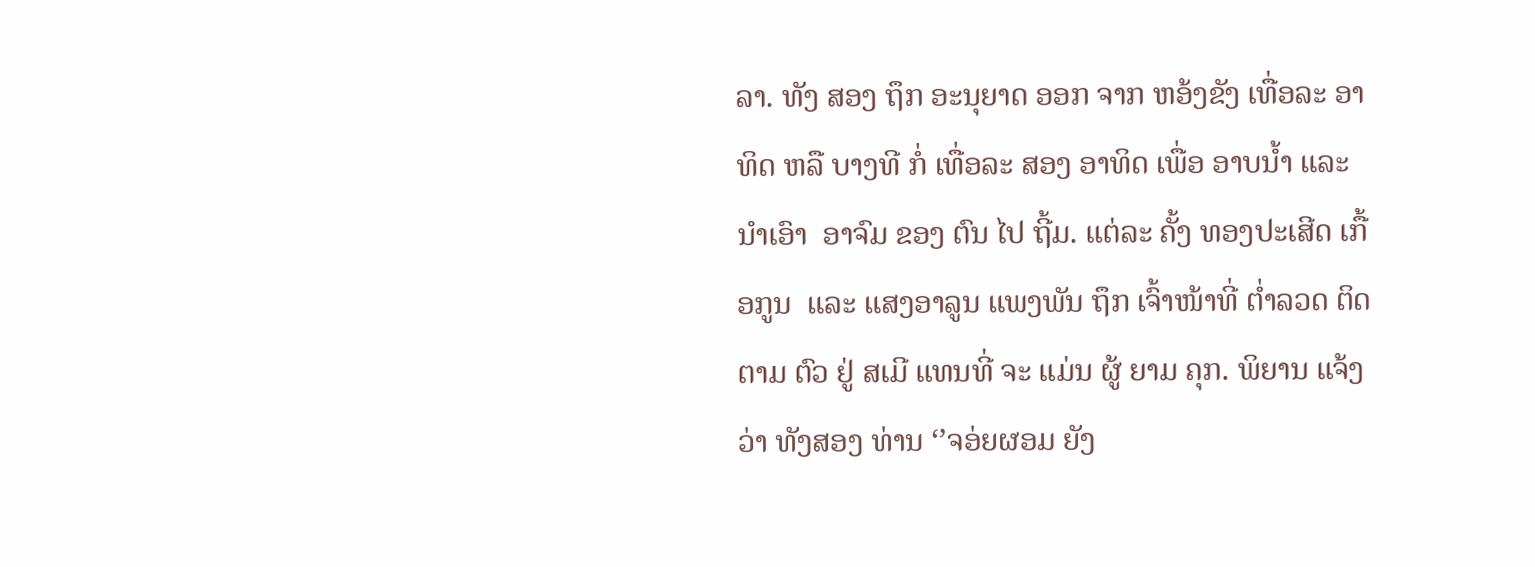ລາ. ທັງ ສອງ ຖຶກ ອະນຸຍາດ ອອກ ຈາກ ຫອ້ງຂັງ ເທື່ອລະ ອາທິດ ຫລື ບາງທີ ກໍ່ ເທື່ອລະ ສອງ ອາທິດ ເພື່ອ ອາບນໍ້າ ແລະ ນຳເອົາ  ອາຈົມ ຂອງ ຕົນ ໄປ ຖີ້ມ. ແຕ່ລະ ຄັ້ງ ທອງປະເສີດ ເກື້ອກູນ  ແລະ ແສງອາລູນ ແພງພັນ ຖຶກ ເຈົ້າໜ້າທີ່ ຕໍ່າລວດ ຕິດຕາມ ຕົວ ຢູ່ ສເມີ ແທນທີ່ ຈະ ແມ່ນ ຜູ້ ຍາມ ຄຸກ. ພິຍານ ແຈ້ງ ວ່າ ທັງສອງ ທ່ານ ‘’ຈອ່ຍຜອມ ຍັງ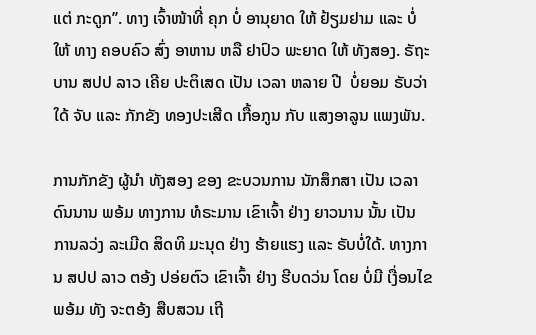ແຕ່ ກະດູກ’’. ທາງ ເຈົ້າໜ້າທີ່ ຄຸກ ບໍ່ ອານຸຍາດ ໃຫ້ ຢ້ຽມຢາມ ແລະ ບໍ່ໃຫ້ ທາງ ຄອບຄົວ ສົ່ງ ອາຫານ ຫລື ຢາປົວ ພະຍາດ ໃຫ້ ທັງສອງ. ຣັຖະບານ ສປປ ລາວ ເຄີຍ ປະຕິເສດ ເປັນ ເວລາ ຫລາຍ ປີ  ບໍ່ຍອມ ຣັບວ່າ ໃດ້ ຈັບ ແລະ ກັກຂັງ ທອງປະເສີດ ເກື້ອກູນ ກັບ ແສງອາລູນ ແພງພັນ.

ການກັກຂັງ ຜູ້ນຳ ທັງສອງ ຂອງ ຂະບວນການ ນັກສຶກສາ ເປັນ ເວລາ ດົນນານ ພອ້ມ ທາງການ ທໍຣະມານ ເຂົາເຈົ້າ ຢ່າງ ຍາວນານ ນັ້ນ ເປັນ ການລວ່ງ ລະເມີດ ສິດທິ ມະນຸດ ຢ່າງ ຮ້າຍແຮງ ແລະ ຣັບບໍ່ໃດ້. ທາງການ ສປປ ລາວ ຕອ້ງ ປອ່ຍຕົວ ເຂົາເຈົ້າ ຢ່າງ ຮີບດວ່ນ ໂດຍ ບໍ່ມີ ເງື່ອນໄຂ  ພອ້ມ ທັງ ຈະຕອ້ງ ສືບສວນ ເຖີ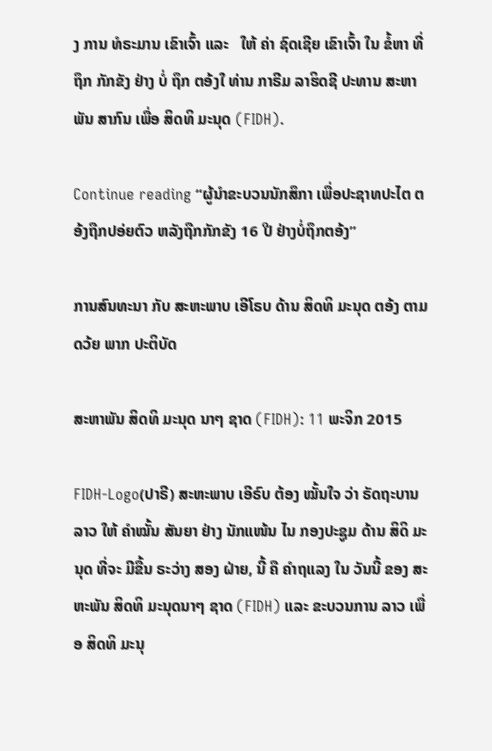ງ ການ ທໍຣະມານ ເຂົາເຈົ້າ ແລະ   ໃຫ້ ຄ່າ ຊົດເຊີຍ ເຂົາເຈົ້າ ໃນ ຂໍ້ຫາ ທີ່ ຖຶກ ກັກຂັງ ຢ່າງ ບໍ່ ຖຶກ ຕອ້ງໃ ທ່ານ ກາຣີມ ລາຮິດຊີ ປະທານ ສະຫາພັນ ສາກົນ ເພື່ອ ສິດທິ ມະນຸດ (FIDH).

Continue reading “ຜູ້ນຳຂະບວນນັກສຶກາ ເພື່ອປະຊາທປະໄຕ ຕອ້ງຖືກປອ່ຍຕົວ ຫລັງຖືກກັກຂັງ 16 ປີ ຢ່າງບໍ່ຖຶກຕອ້ງ”

ການສົນທະນາ ກັບ ສະຫະພາບ ເອີໂຣບ ດ້ານ ສິດທິ ມະນຸດ ຕອ້ງ ຕາມ ດວ້ຍ ພາກ ປະຕິບັດ

ສະຫາພັນ ສິດທິ ມະນຸດ ນາໆ ຊາດ (FIDH): 11 ພະຈິກ 2015

FIDH-Logo(ປາຣີ) ສະຫະພາບ ເອີຣົບ ຕ້ອງ ໝັ້ນໃຈ ວ່າ ຣັດຖະບານ ລາວ ໃຫ້ ຄໍາໝັ້ນ ສັນຍາ ຢ່າງ ນັກແໜ້ນ ໄນ ກອງປະຊູມ ດ້ານ ສິດິ ມະນຸດ ທີ່ຈະ ມີຂື້ນ ຣະວ່າງ ສອງ ຝ່າຍ, ນີ້ ຄື ຄໍາຖແລງ ໃນ ວັນນີ້ ຂອງ ສະຫະພັນ ສິດທິ ມະນຸດນາໆ ຊາດ (FIDH) ແລະ ຂະບວນການ ລາວ ເພື່ອ ສິດທິ ມະນຸ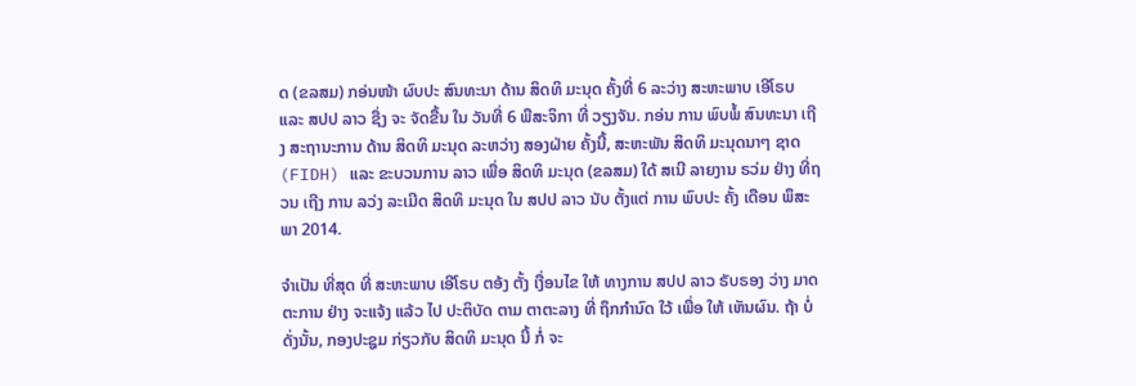ດ (ຂລສມ) ກອ່ນໜ້າ ຜົບປະ ສົນທະນາ ດ້ານ ສິດທິ ມະນຸດ ຄັ້ງທີ່ 6 ລະວ່າງ ສະຫະພາບ ເອີໂຣບ ແລະ ສປປ ລາວ ຊື່ງ ຈະ ຈັດຂື້ນ ໃນ ວັນທີ່ 6 ພືສະຈິກາ ທີ່ ວຽງຈັນ. ກອ່ນ ການ ພົບພໍ້ ສົນທະນາ ເຖີງ ສະຖານະການ ດ້ານ ສິດທິ ມະນຸດ ລະຫວ່າງ ສອງຝ່າຍ ຄັ້ງນີ້, ສະຫະພັນ ສິດທິ ມະນຸດນາໆ ຊາດ (FIDH) ແລະ ຂະບວນການ ລາວ ເພື່ອ ສິດທິ ມະນຸດ (ຂລສມ) ໃດ້ ສເນີ ລາຍງານ ຣວ່ມ ຢ່າງ ທີ່ຖວນ ເຖີງ ການ ລວ່ງ ລະເມີດ ສິດທິ ມະນຸດ ໃນ ສປປ ລາວ ນັບ ຕັ້ງແຕ່ ການ ພົບປະ ຄັ້ງ ເດືອນ ພຶສະພາ 2014.

ຈຳເປັນ ທີ່ສຸດ ທີ່ ສະຫະພາບ ເອີໂຣບ ຕອ້ງ ຕັ້ງ ເງື່ອນໄຂ ໃຫ້ ທາງການ ສປປ ລາວ ຣັບຣອງ ວ່າງ ມາດຕະການ ຢ່າງ ຈະແຈ້ງ ແລ້ວ ໄປ ປະຕິບັດ ຕາມ ຕາຕະລາງ ທີ່ ຖຶກກໍານົດ ໃວ້ ເພື່ອ ໃຫ້ ເຫັນຜົນ. ຖ້າ ບໍ່ ດັ່ງນັ້ນ, ກອງປະຊູມ ກ່ຽວກັບ ສິດທິ ມະນຸດ ນີ້ ກໍ່ ຈະ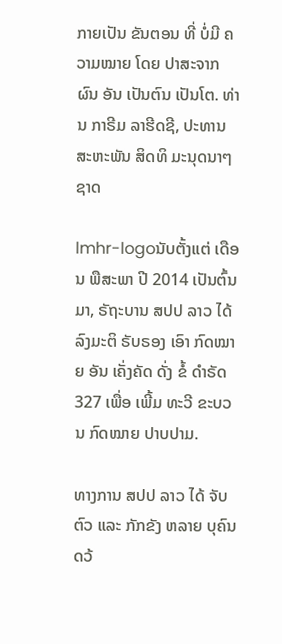ກາຍເປັນ ຂັນຕອນ ທີ່ ບໍ່ມີ ຄວາມໝາຍ ໂດຍ ປາສະຈາກ ຜົນ ອັນ ເປັນຕົນ ເປັນໂຕ. ທ່ານ ກາຣີມ ລາຮີດຊີ, ປະທານ ສະຫະພັນ ສິດທິ ມະນຸດນາໆ ຊາດ

lmhr-logoນັບຕັ້ງແຕ່ ເດືອນ ພືສະພາ ປີ 2014 ເປັນຕົ້ນມາ, ຣັຖະບານ ສປປ ລາວ ໄດ້ ລົງມະຕິ ຣັບຣອງ ເອົາ ກົດໝາຍ ອັນ ເຄັ່ງຄັດ ດັ່ງ ຂໍ້ ດໍາຣັດ 327 ເພື່ອ ເພີ້ມ ທະວີ ຂະບວນ ກົດໝາຍ ປາບປາມ.

ທາງການ ສປປ ລາວ ໄດ້ ຈັບຕົວ ແລະ ກັກຂັງ ຫລາຍ ບຸຄົນ ດວ້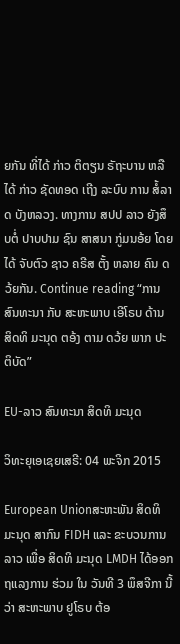ຍກັນ ທີ່ໄດ້ ກ່າວ ຕິຕຽນ ຣັຖະບານ ຫລື ໄດ້ ກ່າວ ຊັດທອດ ເຖີງ ລະບົບ ການ ສໍ້ລາດ ບັງຫລວງ. ທາງການ ສປປ ລາວ ຍັງສຶບຕໍ່ ປາບປາມ ຊົນ ສາສນາ ກູ່ມນອ້ຍ ໂດຍ ໄດ້ ຈັບຕົວ ຊາວ ຄຣີສ ຕັ້ງ ຫລາຍ ຄົນ ດວ້ຍກັນ. Continue reading “ການສົນທະນາ ກັບ ສະຫະພາບ ເອີໂຣບ ດ້ານ ສິດທິ ມະນຸດ ຕອ້ງ ຕາມ ດວ້ຍ ພາກ ປະຕິບັດ”

EU-ລາວ ສົນທະນາ ສິດທິ ມະນຸດ

ວິທະຍຸເອເຊຍເສຣີ: 04 ພະຈິກ 2015

European Unionສະຫະພັນ ສິດທິ ມະນຸດ ສາກົນ FIDH ແລະ ຂະບວນການ ລາວ ເພື່ອ ສິດທິ ມະນຸດ LMDH ໄດ້ອອກ ຖແລງການ ຮ່ວມ ໃນ ວັນທີ 3 ພຶສຈີກາ ນີ້ວ່າ ສະຫະພາບ ຢູໂຣບ ຕ້ອ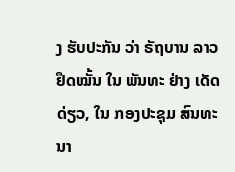ງ ຮັບປະກັນ ວ່າ ຣັຖບານ ລາວ ຢຶດໝັ້ນ ໃນ ພັນທະ ຢ່າງ ເດັດດ່ຽວ, ໃນ ກອງປະຊຸມ ສົນທະນາ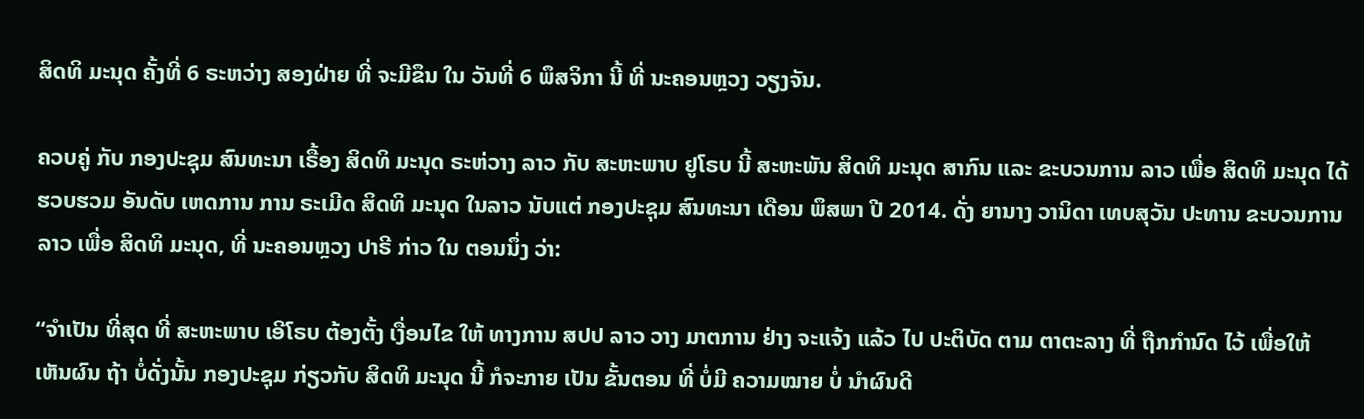ສິດທິ ມະນຸດ ຄັ້ງທີ່ 6 ຣະຫວ່າງ ສອງຝ່າຍ ທີ່ ຈະມີຂຶນ ໃນ ວັນທີ່ 6 ພຶສຈິກາ ນີ້ ທີ່ ນະຄອນຫຼວງ ວຽງຈັນ.

ຄວບຄູ່ ກັບ ກອງປະຊຸມ ສົນທະນາ ເຣື້ອງ ສິດທິ ມະນຸດ ຣະຫ່ວາງ ລາວ ກັບ ສະຫະພາບ ຢູໂຣບ ນີ້ ສະຫະພັນ ສິດທິ ມະນຸດ ສາກົນ ແລະ ຂະບວນການ ລາວ ເພື່ອ ສິດທິ ມະນຸດ ໄດ້ ຮວບຮວມ ອັນດັບ ເຫດການ ການ ຣະເມີດ ສິດທິ ມະນຸດ ໃນລາວ ນັບແຕ່ ກອງປະຊຸມ ສົນທະນາ ເດືອນ ພຶສພາ ປີ 2014. ດັ່ງ ຍານາງ ວານິດາ ເທບສຸວັນ ປະທານ ຂະບວນການ ລາວ ເພື່ອ ສິດທິ ມະນຸດ, ທີ່ ນະຄອນຫຼວງ ປາຣີ ກ່າວ ໃນ ຕອນນຶ່ງ ວ່າ:

“ຈຳເປັນ ທີ່ສຸດ ທີ່ ສະຫະພາບ ເອີໂຣບ ຕ້ອງຕັ້ງ ເງື່ອນໄຂ ໃຫ້ ທາງການ ສປປ ລາວ ວາງ ມາຕການ ຢ່າງ ຈະແຈ້ງ ແລ້ວ ໄປ ປະຕິບັດ ຕາມ ຕາຕະລາງ ທີ່ ຖືກກໍານົດ ໄວ້ ເພື່ອໃຫ້ ເຫັນຜົນ ຖ້າ ບໍ່ດັ່ງນັ້ນ ກອງປະຊຸມ ກ່ຽວກັບ ສິດທິ ມະນຸດ ນີ້ ກໍຈະກາຍ ເປັນ ຂັ້ນຕອນ ທີ່ ບໍ່ມີ ຄວາມໝາຍ ບໍ່ ນໍາຜົນດີ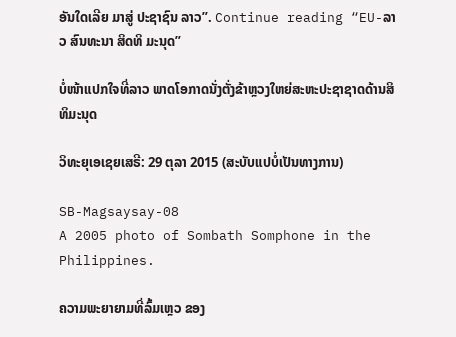ອັນໃດເລີຍ ມາສູ່ ປະຊາຊົນ ລາວ”. Continue reading “EU-ລາວ ສົນທະນາ ສິດທິ ມະນຸດ”

ບໍ່ໜ້າແປກໃຈທີ່ລາວ ພາດໂອກາດນັ່ງຕັ່ງຂ້າຫຼວງໃຫຍ່ສະຫະປະຊາຊາດດ້ານສິທິມະນຸດ

ວິທະຍຸເອເຊຍເສຣີ: 29 ຕຸລາ 2015 (ສະບັບແປບໍ່ເປັນທາງການ)

SB-Magsaysay-08
A 2005 photo of Sombath Somphone in the Philippines.

ຄວາມພະຍາຍາມທີ່ລົ້ມເຫຼວ ຂອງ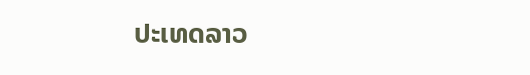ປະເທດລາວ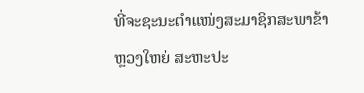ທີ່ຈະຊະນະຕຳແໜ່ງສະມາຊິກສະພາຂ້າຫຼວງໃຫຍ່ ສະຫະປະ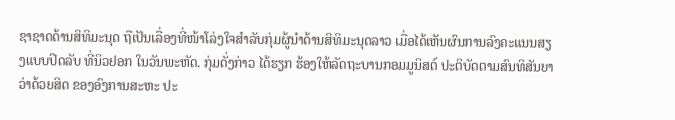ຊາຊາດດ້ານສິທິມະນຸດ ຖືເປັນເລື່ອງທີ່ໜ້າໂລ່ງໃຈສຳລັບກຸ່ມຜູ້ນຳດ້ານສິທິມະນຸດລາວ ເມື່ອໄດ້ເຫັນຜົນການລົງຄະແນນສຽງແບບປິດລັບ ທີ່ນິວຢອກ ໃນວັນພະຫັດ. ກຸ່ມດັ່ງກ່າວ ໄດ້ຮຽກ ຮ້ອງໃຫ້ລັດຖະບານກອມມູນິສຕ໌ ປະຕິບັດຕາມສົນທິສັນຍາວ່າດ້ວຍສິດ ຂອງອົງການສະຫະ ປະ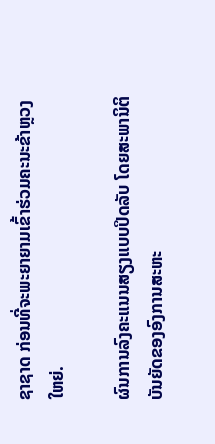ຊາຊາດ ກ່ອນທີ່ຈະພະຍາຍາມເຂົ້າຮ່ວມຄະນະຂ້າຫຼວງໃຫຍ່.

ຜົນການລົງຄະແນນສຽງແບບປິດລັບ ໂດຍສະພານິຕິບັນຍັດຂອງອົງການສະຫະ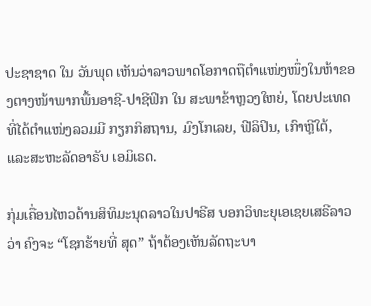ປະຊາຊາດ ໃນ ວັນພຸດ ເຫັນວ່າລາວພາດໂອກາດຖືຕຳແໜ່ງໜຶ່ງໃນຫ້າຂອງຕາງໜ້າພາກພື້ນອາຊີ-ປາຊີຟິກ ໃນ ສະພາຂ້າຫຼວງໃຫຍ່, ໂດຍປະເທດທີ່ໄດ້ຕຳແໜ່ງລວມມີ ກຽກກິສຖານ, ມົງໂກເລຍ, ຟີລິປິນ, ເກົາຫຼີໃຕ້, ແລະສະຫະລັດອາຣັບ ເອມິເຣດ.

ກຸ່ມເຄື່ອນໄຫວດ້ານສິທິມະນຸດລາວໃນປາຣີສ ບອກວິທະຍຸເອເຊຍເສຣີລາວວ່າ ຄົງຈະ “ໂຊກຮ້າຍທີ່ ສຸດ” ຖ້າຕ້ອງເຫັນລັດຖະບາ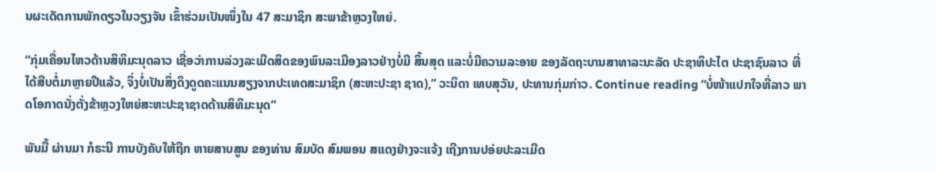ນຜະເດັດການພັກດຽວໃນວຽງຈັນ ເຂົ້າຮ່ວມເປັນໜຶ່ງໃນ 47 ສະມາຊິກ ສະພາຂ້າຫຼວງໃຫຍ່.

“ກຸ່ມເຄື່ອນໄຫວດ້ານສິທິມະນຸດລາວ ເຊື່ອວ່າການລ່ວງລະເມີດສິດຂອງພົນລະເມືອງລາວຢ່າງບໍ່ມີ ສິ້ນສຸດ ແລະບໍ່ມີຄວາມລະອາຍ ຂອງລັດຖະບານສາທາລະນະລັດ ປະຊາທິປະໄຕ ປະຊາຊົນລາວ ທີ່ໄດ້ສືບຕໍ່ມາຫຼາຍປີແລ້ວ, ຈິ່ງບໍ່ເປັນສິ່ງດຶງດູດຄະແນນສຽງຈາກປະເທດສະມາຊິກ (ສະຫະປະຊາ ຊາດ),” ວະນິດາ ເທບສຸວັນ, ປະທານກຸ່ມກ່າວ. Continue reading “ບໍ່ໜ້າແປກໃຈທີ່ລາວ ພາດໂອກາດນັ່ງຕັ່ງຂ້າຫຼວງໃຫຍ່ສະຫະປະຊາຊາດດ້ານສິທິມະນຸດ”

ພັນມື້ ຜ່ານມາ ກໍຣະນີ ການບັງຄັບໃຫ້ຖືກ ຫາຍສາບສູນ ຂອງທ່ານ ສົມບັດ ສົມພອນ ສແດງຢ່າງຈະແຈ້ງ ເຖີງການປອ່ຍປະລະເມີດ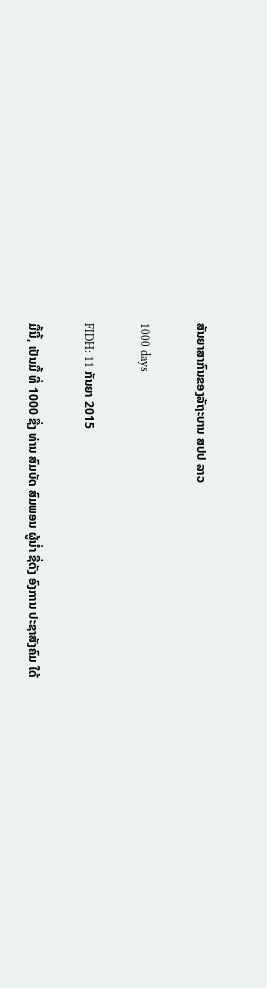ສັນຍາສາກົນຂອງລັຖະບານ ສປປ ລາວ

1000 days

FIDH: 11 ກັນຍາ 2015

ມື້ນີ້, ເປັນມື້ ທີ່ 1000 ຊື່ງ ທ່ານ ສົມບັດ ສົມພອນ ຜູ້ນໍ່າ ຊື່ດັງ ອົງການ ປະຊາສັງຄົມ ໃດ້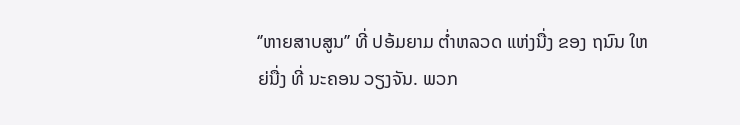‘’ຫາຍສາບສູນ’’ ທີ່ ປອ້ມຍາມ ຕໍ່າຫລວດ ແຫ່ງນື່ງ ຂອງ ຖນົນ ໃຫຍ່ນື່ງ ທີ່ ນະຄອນ ວຽງຈັນ. ພວກ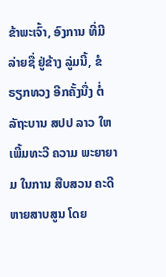ຂ້າພະເຈົ້າ, ອົງການ ທີ່ມີ ລ່າຍຊື່ ຢູ່ຂ້າງ ລູ່ມນີ້, ຂໍ ຣຽກທວງ ອີກຄັ້ງນື່ງ ຕໍ່ ລັຖະບານ ສປປ ລາວ ໃຫ ເພີ້ມທະວີ ຄວາມ ພະຍາຍາມ ໃນການ ສືບສວນ ຄະດີ ຫາຍສາບສູນ ໂດຍ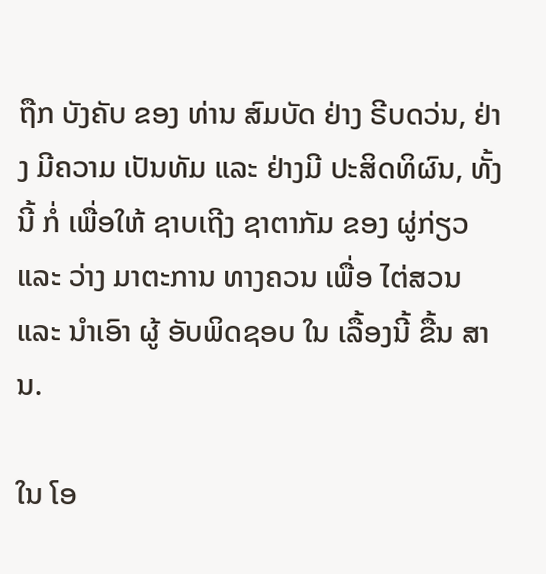ຖືກ ບັງຄັບ ຂອງ ທ່ານ ສົມບັດ ຢ່າງ ຣີບດວ່ນ, ຢ່າງ ມີຄວາມ ເປັນທັມ ແລະ ຢ່າງມີ ປະສິດທິຜົນ, ທັ້ງນີ້ ກໍ່ ເພື່ອໃຫ້ ຊາບເຖີງ ຊາຕາກັມ ຂອງ ຜູ່ກ່ຽວ ແລະ ວ່າງ ມາຕະການ ທາງຄວນ ເພື່ອ ໄຕ່ສວນ ແລະ ນໍາເອົາ ຜູ້ ອັບພິດຊອບ ໃນ ເລື້ອງນີ້ ຂື້ນ ສານ.

ໃນ ໂອ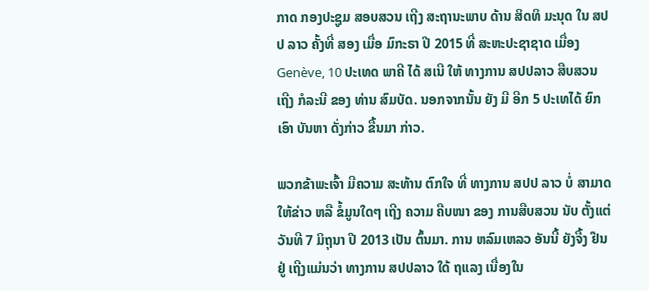ກາດ ກອງປະຊູມ ສອບສວນ ເຖີງ ສະຖານະພາບ ດ້ານ ສິດທິ ມະນຸດ ໃນ ສປປ ລາວ ຄັ້ງທີ່ ສອງ ເມື່ອ ມົກະຣາ ປີ 2015 ທີ່ ສະຫະປະຊາຊາດ ເມື່ອງ Genève, 10 ປະເທດ ພາຄີ ໄດ້ ສເນີ ໃຫ້ ທາງການ ສປປລາວ ສືບສວນ ເຖີງ ກໍລະນີ ຂອງ ທ່ານ ສົມບັດ. ນອກຈາກນັ້ນ ຍັງ ມີ ອີກ 5 ປະເທໄດ້ ຍົກເອົາ ບັນຫາ ດັ່ງກ່າວ ຂື້ນມາ ກ່າວ.

ພວກຂ້າພະເຈົ້າ ມີຄວາມ ສະທ້ານ ຕົກໃຈ ທີ່ ທາງການ ສປປ ລາວ ບໍ່ ສາມາດ ໃຫ້ຂ່າວ ຫລື ຂໍ້ມູນໃດໆ ເຖີງ ຄວາມ ຄືບໜາ ຂອງ ການສືບສວນ ນັບ ຕັ້ງແຕ່ ວັນທີ 7 ມິຖຸນາ ປີ 2013 ເປັນ ຕົ້ນມາ. ການ ຫລົມເຫລວ ອັນນີ້ ຍັງຈື້ງ ຢືນຢູ່ ເຖີງແມ່ນວ່າ ທາງການ ສປປລາວ ໃດ້ ຖແລງ ເນື່ອງໃນ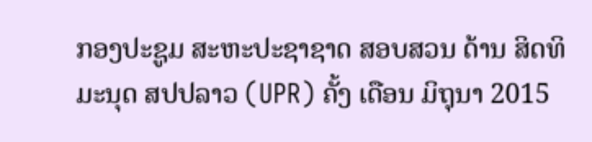ກອງປະຊູມ ສະຫະປະຊາຊາດ ສອບສວນ ດ້ານ ສິດທິ ມະນຸດ ສປປລາວ (UPR) ຄັ້ງ ເດືອນ ມິຖຸນາ 2015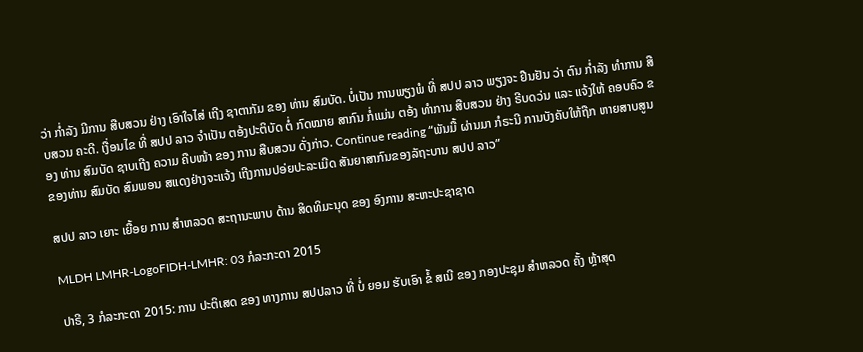ວ່າ ກໍ່າລັງ ມີການ ສືບສວນ ຢ່າງ ເອົາໃຈໄສ່ ເຖີງ ຊາຕາກັມ ຂອງ ທ່ານ ສົມບັດ. ບໍ່ເປັນ ການພຽງພໍ ທີ່ ສປປ ລາວ ພຽງຈະ ຢືນຢັນ ວ່າ ຕົນ ກໍ່າລັງ ທໍາການ ສືບສວນ ຄະດີ. ເງື່ອນໄຂ ທີ່ ສປປ ລາວ ຈໍາເປັນ ຕອ້ງປະຕິບັດ ຕໍ່ ກົດໝາຍ ສາກົນ ກໍ່ແມ່ນ ຕອ້ງ ທໍາການ ສືບສວນ ຢ່າງ ຣີບດວ່ນ ແລະ ແຈ້ງໃຫ້ ຄອບຄົວ ຂອງ ທ່ານ ສົມບັດ ຊາບເຖີງ ຄວາມ ຄືບໜ້າ ຂອງ ການ ສືບສວນ ດັ່ງກ່າວ. Continue reading “ພັນມື້ ຜ່ານມາ ກໍຣະນີ ການບັງຄັບໃຫ້ຖືກ ຫາຍສາບສູນ ຂອງທ່ານ ສົມບັດ ສົມພອນ ສແດງຢ່າງຈະແຈ້ງ ເຖີງການປອ່ຍປະລະເມີດ ສັນຍາສາກົນຂອງລັຖະບານ ສປປ ລາວ”

ສປປ ລາວ ເຍາະ ເຍື້ອຍ ການ ສຳຫລວດ ສະຖານະພາບ ດ້ານ ສິດທິມະນຸດ ຂອງ ອົງການ ສະຫະປະຊາຊາດ

MLDH LMHR-LogoFIDH-LMHR: 03 ກໍລະກະດາ 2015

ປາຣີ, 3 ກໍລະກະດາ 2015: ການ ປະຕິເສດ ຂອງ ທາງການ ສປປລາວ ທີ່ ບໍ່ ຍອມ ຮັບເອົາ ຂໍ້ ສເນີ ຂອງ ກອງປະຊຸມ ສໍາຫລວດ ຄັ້ງ ຫຼ້າສຸດ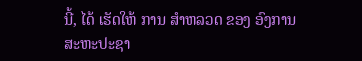ນີ້, ໄດ້ ເຮັດໃຫ້ ການ ສໍາຫລວດ ຂອງ ອົງການ ສະຫະປະຊາ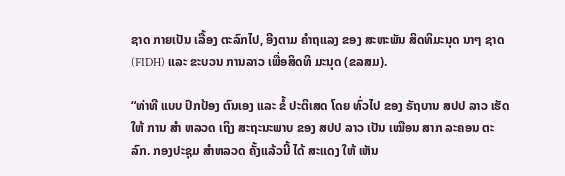ຊາດ ກາຍເປັນ ເລື້ອງ ຕະລົກໄປ, ອີງຕາມ ຄໍາຖແລງ ຂອງ ສະຫະພັນ ສິດທິມະນຸດ ນາໆ ຊາດ (FIDH) ແລະ ຂະບວນ ການລາວ ເພື່ອສິດທິ ມະນຸດ (ຂລສມ).

“ທ່າທີ ແບບ ປົກປ້ອງ ຕົນເອງ ແລະ ຂໍ້ ປະຕິເສດ ໂດຍ ທົ່ວໄປ ຂອງ ຣັຖບານ ສປປ ລາວ ເຮັດໃຫ້ ການ ສໍາ ຫລວດ ເຖິງ ສະຖະນະພາບ ຂອງ ສປປ ລາວ ເປັນ ເໝືອນ ສາກ ລະຄອນ ຕະລົກ. ກອງປະຊຸມ ສໍາຫລວດ ຄັ້ງແລ້ວນີ້ ໄດ້ ສະແດງ ໃຫ້ ເຫັນ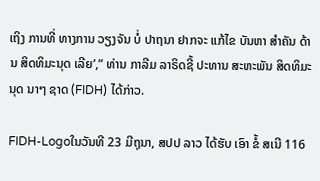ເຖິງ ການທີ່ ທາງການ ວຽງຈັນ ບໍ່ ປາຖນາ ຢາກຈະ ແກ້ໄຂ ບັນຫາ ສໍາຄັນ ດ້ານ ສິດທິມະນຸດ ເລີຍ’,” ທ່ານ ກາລີມ ລາຣິດຊີ້ ປະທານ ສະຫະພັນ ສິດທິມະນຸດ ນາໆ ຊາດ (FIDH) ໄດ້ກ່າວ.

FIDH-Logoໃນວັນທີ 23 ມີຖຸນາ, ສປປ ລາວ ໄດ້ຮັບ ເອົາ ຂໍ້ ສເນີ 116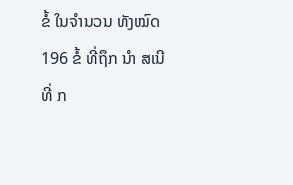ຂໍ້ ໃນຈໍານວນ ທັງໝົດ 196 ຂໍ້ ທີ່ຖຶກ ນຳ ສເນີ ທີ່ ກ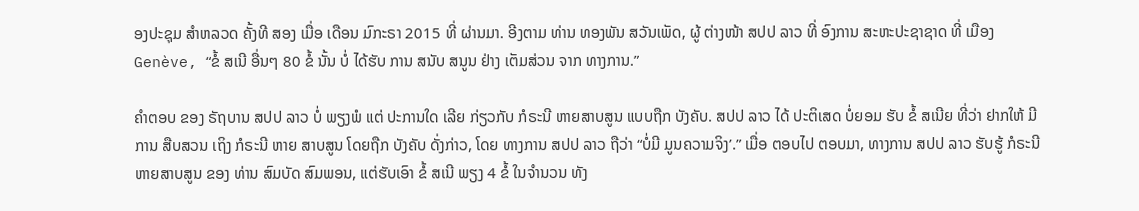ອງປະຊຸມ ສຳຫລວດ ຄັ້ງທີ ສອງ ເມື່ອ ເດືອນ ມົກະຣາ 2015 ທີ່ ຜ່ານມາ. ອີງຕາມ ທ່ານ ທອງພັນ ສວັນເພັດ, ຜູ້ ຕ່າງໜ້າ ສປປ ລາວ ທີ່ ອົງການ ສະຫະປະຊາຊາດ ທີ່ ເມືອງ Genève, “ຂໍ້ ສເນີ ອື່ນໆ 80 ຂໍ້ ນັ້ນ ບໍ່ ໄດ້ຮັບ ການ ສນັບ ສນູນ ຢ່າງ ເຕັມສ່ວນ ຈາກ ທາງການ.”

ຄຳຕອບ ຂອງ ຣັຖບານ ສປປ ລາວ ບໍ່ ພຽງພໍ ແຕ່ ປະການໃດ ເລີຍ ກ່ຽວກັບ ກໍຣະນີ ຫາຍສາບສູນ ແບບຖືກ ບັງຄັບ. ສປປ ລາວ ໄດ້ ປະຕິເສດ ບໍ່ຍອມ ຮັບ ຂໍ້ ສເນີຍ ທີ່ວ່າ ຢາກໃຫ້ ມີການ ສືບສວນ ເຖິງ ກໍຣະນີ ຫາຍ ສາບສູນ ໂດຍຖືກ ບັງຄັບ ດັ່ງກ່າວ, ໂດຍ ທາງການ ສປປ ລາວ ຖືວ່າ “ບໍ່ມີ ມູນຄວາມຈິງ’.” ເມື່ອ ຕອບໄປ ຕອບມາ, ທາງການ ສປປ ລາວ ຮັບຮູ້ ກໍຣະນີ ຫາຍສາບສູນ ຂອງ ທ່ານ ສົມບັດ ສົມພອນ, ແຕ່ຮັບເອົາ ຂໍ້ ສເນີ ພຽງ 4 ຂໍ້ ໃນຈໍານວນ ທັງ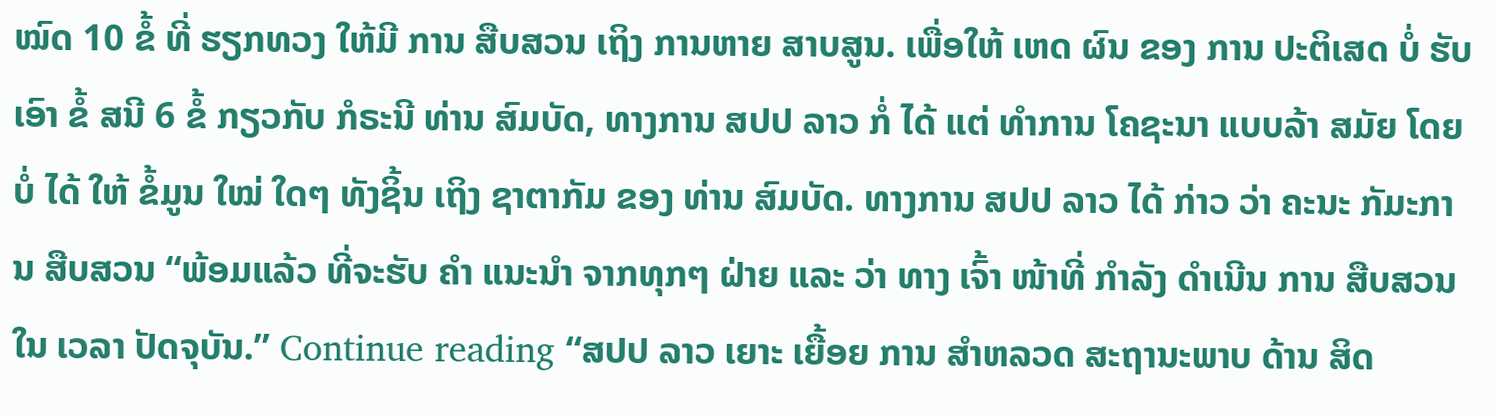ໝົດ 10 ຂໍ້ ທີ່ ຮຽກທວງ ໃຫ້ມີ ການ ສືບສວນ ເຖິງ ການຫາຍ ສາບສູນ. ເພື່ອໃຫ້ ເຫດ ຜົນ ຂອງ ການ ປະຕິເສດ ບໍ່ ຮັບເອົາ ຂໍ້ ສນີ 6 ຂໍ້ ກຽວກັບ ກໍຣະນີ ທ່ານ ສົມບັດ, ທາງການ ສປປ ລາວ ກໍ່ ໄດ້ ແຕ່ ທໍາການ ໂຄຊະນາ ແບບລ້າ ສມັຍ ໂດຍ ບໍ່ ໄດ້ ໃຫ້ ຂໍ້ມູນ ໃໝ່ ໃດໆ ທັງຊິ້ນ ເຖິງ ຊາຕາກັມ ຂອງ ທ່ານ ສົມບັດ. ທາງການ ສປປ ລາວ ໄດ້ ກ່າວ ວ່າ ຄະນະ ກັມະການ ສືບສວນ “ພ້ອມແລ້ວ ທີ່ຈະຮັບ ຄຳ ແນະນໍາ ຈາກທຸກໆ ຝ່າຍ ແລະ ວ່າ ທາງ ເຈົ້າ ໜ້າທີ່ ກຳລັງ ດໍາເນີນ ການ ສືບສວນ ໃນ ເວລາ ປັດຈຸບັນ.” Continue reading “ສປປ ລາວ ເຍາະ ເຍື້ອຍ ການ ສຳຫລວດ ສະຖານະພາບ ດ້ານ ສິດ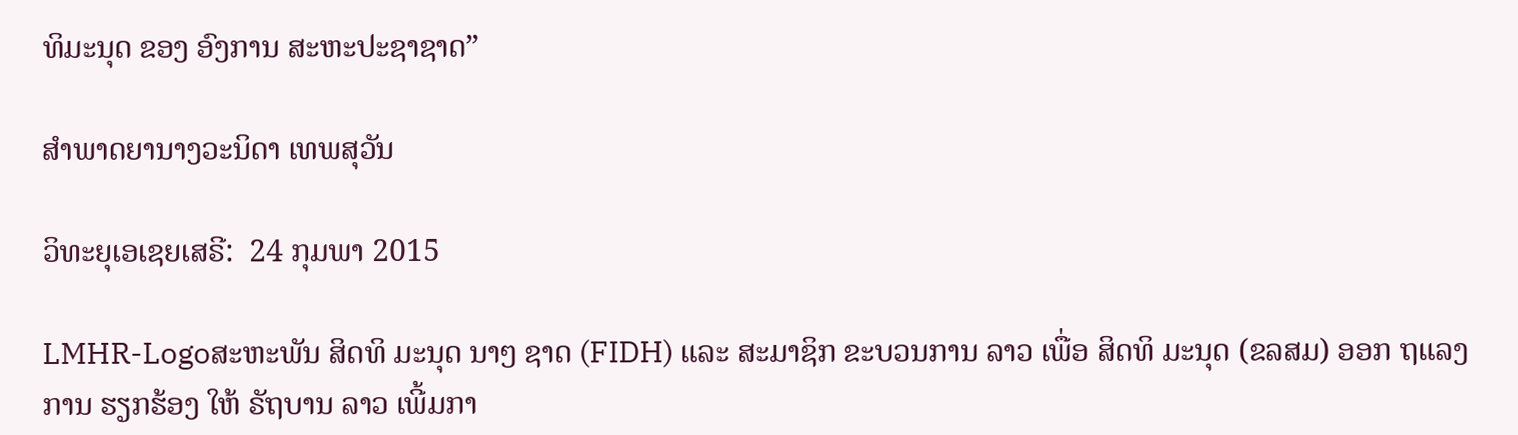ທິມະນຸດ ຂອງ ອົງການ ສະຫະປະຊາຊາດ”

ສຳພາດຍານາງວະນິດາ ເທພສຸວັນ

ວິທະຍຸເອເຊຍເສຣີ:  24 ກຸມພາ 2015

LMHR-Logoສະຫະພັນ ສິດທິ ມະນຸດ ນາໆ ຊາດ (FIDH) ແລະ ສະມາຊິກ ຂະບວນການ ລາວ ເພື່ອ ສິດທິ ມະນຸດ (ຂລສມ) ອອກ ຖແລງ ການ ຮຽກຮ້ອງ ໃຫ້ ຣັຖບານ ລາວ ເພີ້ມກາ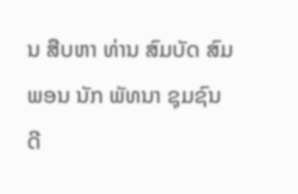ນ ສືບຫາ ທ່ານ ສົມບັດ ສົມພອນ ນັກ ພັທນາ ຊຸມຊົນ ດີ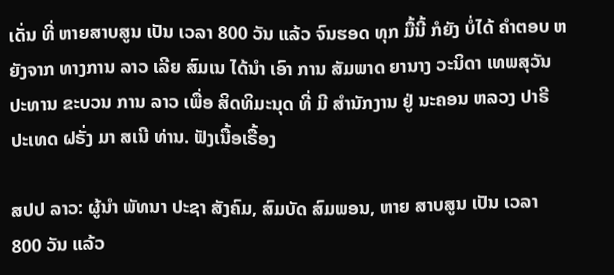ເດັ່ນ ທີ່ ຫາຍສາບສູນ ເປັນ ເວລາ 800 ວັນ ແລ້ວ ຈົນຮອດ ທຸກ ມື້ນີ້ ກໍຍັງ ບໍ່ໄດ້ ຄຳຕອບ ຫຍັງຈາກ ທາງການ ລາວ ເລີຍ ສົມເນ ໄດ້ນໍາ ເອົາ ການ ສັມພາດ ຍານາງ ວະນິດາ ເທພສຸວັນ ປະທານ ຂະບວນ ການ ລາວ ເພື່ອ ສິດທິມະນຸດ ທີ່ ມີ ສຳນັກງານ ຢູ່ ນະຄອນ ຫລວງ ປາຣີ ປະເທດ ຝຣັ່ງ ມາ ສເນີ ທ່ານ. ຟັງເນື້ອເຣື້ອງ

ສປປ ລາວ: ຜູ້ນຳ ພັທນາ ປະຊາ ສັງຄົມ, ສົມບັດ ສົມພອນ, ຫາຍ ສາບສູນ ເປັນ ເວລາ 800 ວັນ ແລ້ວ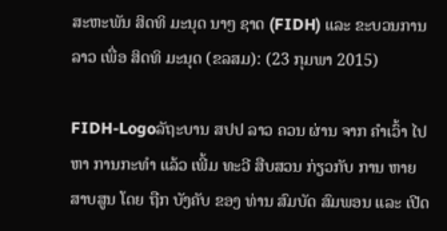ສະຫະພັນ ສິດທິ ມະນຸດ ນາໆ ຊາດ (FIDH) ແລະ ຂະບວນການ ລາວ ເພື່ອ ສິດທິ ມະນຸດ (ຂລສມ): (23 ກຸມພາ 2015)

FIDH-Logoລັຖະບານ ສປປ ລາວ ຄວນ ຜ່ານ ຈາກ ຄຳເວົ້າ ໄປ ຫາ ການກະທຳ ແລ້ວ ເພີ້ມ ທະວີ ສືບສວນ ກ່ຽວກັບ ການ ຫາຍສາບສູນ ໂດຍ ຖືກ ບັງຄັບ ຂອງ ທ່ານ ສົມບັດ ສົມພອນ ແລະ ເປີດ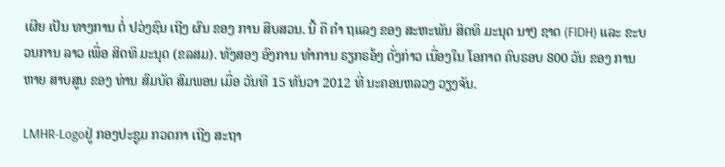ເຜີຍ ເປັນ ທາງການ ຕໍ່ ປວ່ງຊົນ ເຖີງ ຜົນ ຂອງ ການ ສືບສວນ. ນີ້ ຄື ຄຳ ຖແລງ ຂອງ ສະຫະພັນ ສິດທິ ມະນຸດ ນາໆ ຊາດ (FIDH) ແລະ ຂະບວນການ ລາວ ເພື່ອ ສິດທິ ມະນຸດ (ຂລສມ). ທັງສອງ ອົງການ ທໍາການ ຣຽກຣອ້ງ ດັ່ງກ່າວ ເນື່ອງໃນ ໂອກາດ ຄົບຣອບ 800 ວັນ ຂອງ ການ ຫາຍ ສາບສູນ ຂອງ ທ່ານ ສົມບັດ ສົມພອນ ເມື່ອ ວັນທີ 15 ທັນວາ 2012 ທີ່ ນະຄອນຫລວງ ວຽງຈັນ.

LMHR-Logoຢູ່ ກອງປະຊູມ ກວດກາ ເຖີງ ສະຖາ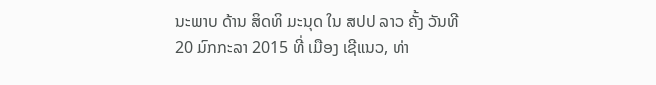ນະພາບ ດ້ານ ສິດທິ ມະນຸດ ໃນ ສປປ ລາວ ຄັ້ງ ວັນທີ 20 ມົກກະລາ 2015 ທີ່ ເມືອງ ເຊີແນວ, ທ່າ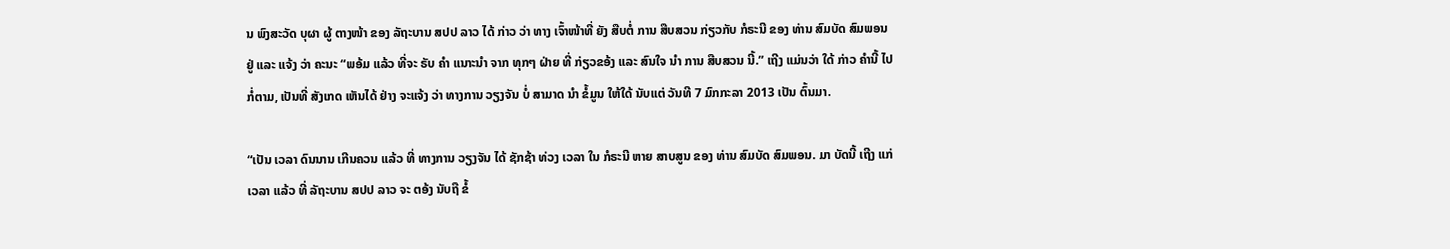ນ ພົງສະວັດ ບຸຜາ ຜູ້ ຕາງໜ້າ ຂອງ ລັຖະບານ ສປປ ລາວ ໄດ້ ກ່າວ ວ່າ ທາງ ເຈົ້າໜ້າທີ່ ຍັງ ສືບຕໍ່ ການ ສືບສວນ ກ່ຽວກັບ ກໍຣະນີ ຂອງ ທ່ານ ສົມບັດ ສົມພອນ ຢູ່ ແລະ ແຈ້ງ ວ່າ ຄະນະ “ພອ້ມ ແລ້ວ ທີ່ຈະ ຣັບ ຄຳ ແນາະນຳ ຈາກ ທຸກໆ ຝ່າຍ ທີ່ ກ່ຽວຂອ້ງ ແລະ ສົນໃຈ ນຳ ການ ສືບສວນ ນີ້.” ເຖີງ ແມ່ນວ່າ ໃດ້ ກ່າວ ຄໍານີ້ ໄປ ກໍ່ຕາມ, ເປັນທີ່ ສັງເກດ ເຫັນໄດ້ ຢ່າງ ຈະແຈ້ງ ວ່າ ທາງການ ວຽງຈັນ ບໍ່ ສາມາດ ນຳ ຂໍ້ມູນ ໃຫ້ໃດ້ ນັບແຕ່ ວັນທີ 7 ມົກກະລາ 2013 ເປັນ ຕົ້ນມາ.

“ເປັນ ເວລາ ດົນນານ ເກີນຄວນ ແລ້ວ ທີ່ ທາງການ ວຽງຈັນ ໄດ້ ຊັກຊ້າ ທ່ວງ ເວລາ ໃນ ກໍຣະນີ ຫາຍ ສາບສູນ ຂອງ ທ່ານ ສົມບັດ ສົມພອນ. ມາ ບັດນີ້ ເຖີງ ແກ່ ເວລາ ແລ້ວ ທີ່ ລັຖະບານ ສປປ ລາວ ຈະ ຕອ້ງ ນັບຖື ຂໍ້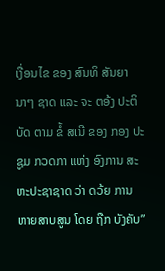ເງື່ອນໄຂ ຂອງ ສົນທິ ສັນຍາ ນາໆ ຊາດ ແລະ ຈະ ຕອ້ງ ປະຕິບັດ ຕາມ ຂໍ້ ສເນີ ຂອງ ກອງ ປະຊູມ ກວດກາ ແຫ່ງ ອົງການ ສະຫະປະຊາຊາດ ວ່າ ດວ້ຍ ການ ຫາຍສາບສູນ ໂດຍ ຖືກ ບັງຄັບ”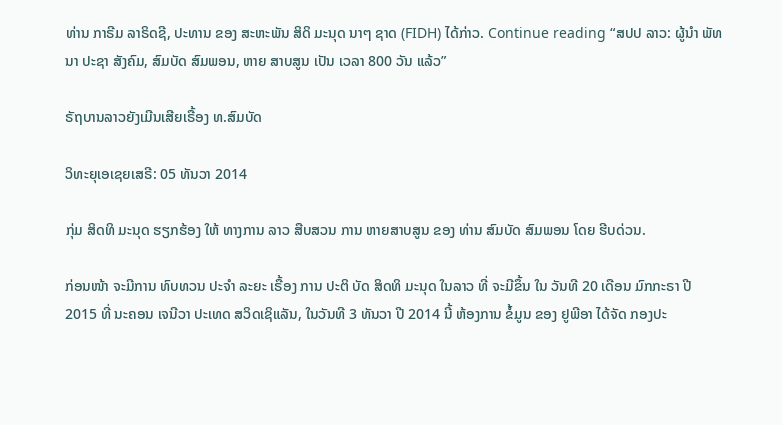ທ່ານ ກາຣີມ ລາຣິດຊີ, ປະທານ ຂອງ ສະຫະພັນ ສິດິ ມະນຸດ ນາໆ ຊາດ (FIDH) ໄດ້ກ່າວ. Continue reading “ສປປ ລາວ: ຜູ້ນຳ ພັທນາ ປະຊາ ສັງຄົມ, ສົມບັດ ສົມພອນ, ຫາຍ ສາບສູນ ເປັນ ເວລາ 800 ວັນ ແລ້ວ”

ຣັຖບານລາວຍັງເມີນເສີຍເຣື້ອງ ທ.ສົມບັດ

ວິທະຍຸເອເຊຍເສຣີ: 05 ທັນວາ 2014

ກຸ່ມ ສິດທິ ມະນຸດ ຮຽກຮ້ອງ ໃຫ້ ທາງການ ລາວ ສືບສວນ ການ ຫາຍສາບສູນ ຂອງ ທ່ານ ສົມບັດ ສົມພອນ ໂດຍ ຮີບດ່ວນ.

ກ່ອນໜ້າ ຈະມີການ ທົບທວນ ປະຈຳ ລະຍະ ເຣື້ອງ ການ ປະຕິ ບັດ ສິດທິ ມະນຸດ ໃນລາວ ທີ່ ຈະມີຂຶ້ນ ໃນ ວັນທີ 20 ເດືອນ ມົກກະຣາ ປີ 2015 ທີ່ ນະຄອນ ເຈນີວາ ປະເທດ ສວິດເຊິແລັນ, ໃນວັນທີ 3 ທັນວາ ປີ 2014 ນີ້ ຫ້ອງການ ຂໍ້ມູນ ຂອງ ຢູພີອາ ໄດ້ຈັດ ກອງປະ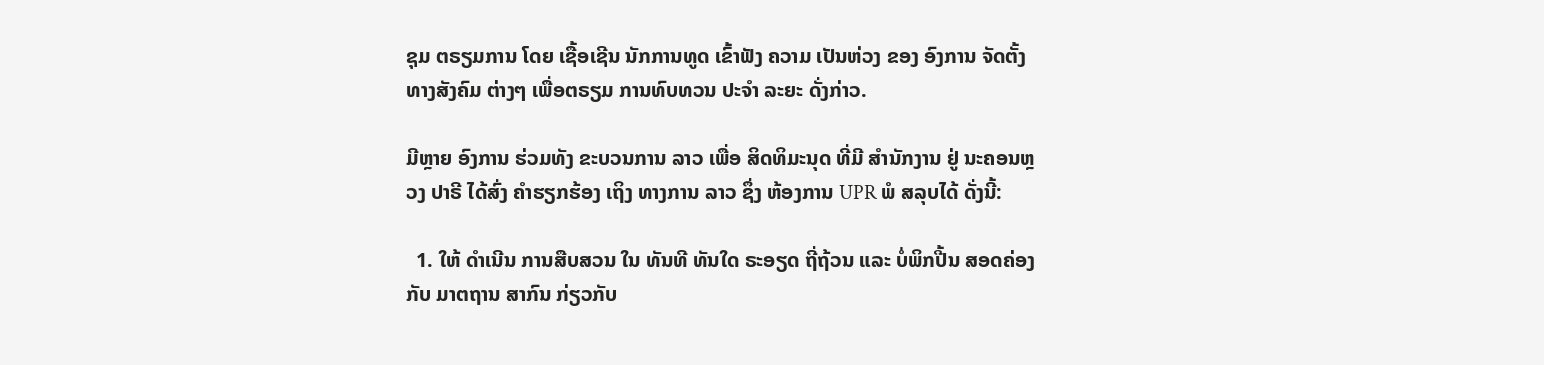ຊຸມ ຕຣຽມການ ໂດຍ ເຊື້ອເຊີນ ນັກການທູດ ເຂົ້າຟັງ ຄວາມ ເປັນຫ່ວງ ຂອງ ອົງການ ຈັດຕັ້ງ ທາງສັງຄົມ ຕ່າງໆ ເພື່ອຕຣຽມ ການທົບທວນ ປະຈຳ ລະຍະ ດັ່ງກ່າວ.

ມີຫຼາຍ ອົງການ ຮ່ວມທັງ ຂະບວນການ ລາວ ເພື່ອ ສິດທິມະນຸດ ທີ່ມີ ສຳນັກງານ ຢູ່ ນະຄອນຫຼວງ ປາຣີ ໄດ້ສົ່ງ ຄຳຮຽກຮ້ອງ ເຖິງ ທາງການ ລາວ ຊຶ່ງ ຫ້ອງການ UPR ພໍ ສລຸບໄດ້ ດັ່ງນີ້:

  1. ໃຫ້ ດຳເນີນ ການສືບສວນ ໃນ ທັນທີ ທັນໃດ ຣະອຽດ ຖີ່ຖ້ວນ ແລະ ບໍ່ພິກປີ້ນ ສອດຄ່ອງ ກັບ ມາຕຖານ ສາກົນ ກ່ຽວກັບ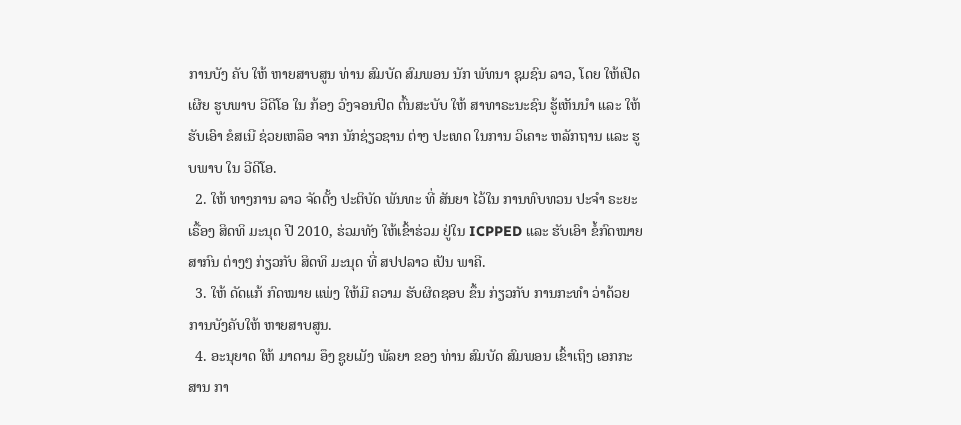ການບັງ ຄັບ ໃຫ້ ຫາຍສາບສູນ ທ່ານ ສົມບັດ ສົມພອນ ນັກ ພັທນາ ຊຸມຊົນ ລາວ, ໂດຍ ໃຫ້ເປີດເຜີຍ ຮູບພາບ ວີດີໂອ ໃນ ກ້ອງ ວົງຈອນປິດ ຕົ້ນສະບັບ ໃຫ້ ສາທາຣະນະຊົນ ຮູ້ເຫັນນຳ ແລະ ໃຫ້ຮັບເອົາ ຂໍສເນີ ຊ່ວຍເຫລຶອ ຈາກ ນັກຊ່ຽວຊານ ຕ່າງ ປະເທດ ໃນການ ວິເຄາະ ຫລັກຖານ ແລະ ຮູບພາບ ໃນ ວີດີໂອ.
  2. ໃຫ້ ທາງການ ລາວ ຈັດຕັ້ງ ປະຕິບັດ ພັນທະ ທີ່ ສັນຍາ ໄວ້ໃນ ການທົບທວນ ປະຈຳ ຣະຍະ ເຣື້ອງ ສິດທິ ມະນຸດ ປີ 2010, ຮ່ວມທັງ ໃຫ້ເຂົ້າຮ່ວມ ຢູ່ໃນ ICPPED ແລະ ຮັບເອົາ ຂໍ້ກົດໝາຍ ສາກົນ ຕ່າງໆ ກ່ຽວກັບ ສິດທິ ມະນຸດ ທີ່ ສປປລາວ ເປັນ ພາຄີ.
  3. ໃຫ້ ດັດແກ້ ກົດໝາຍ ແພ່ງ ໃຫ້ມີ ຄວາມ ຮັບຜິດຊອບ ຂຶ້ນ ກ່ຽວກັບ ການກະທຳ ວ່າດ້ວຍ ການບັງຄັບໃຫ້ ຫາຍສາບສູນ.
  4. ອະນຸຍາດ ໃຫ້ ມາດາມ ອຶງ ຊູຍເມັງ ພັລຍາ ຂອງ ທ່ານ ສົມບັດ ສົມພອນ ເຂົ້າເຖິງ ເອກກະສານ ກາ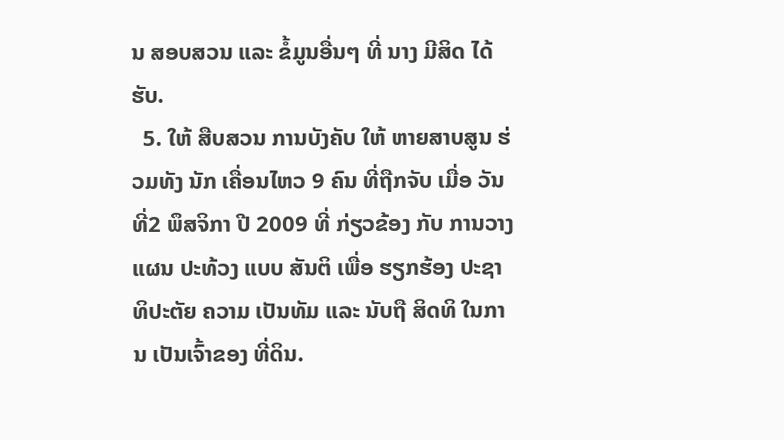ນ ສອບສວນ ແລະ ຂໍ້ມູນອື່ນໆ ທີ່ ນາງ ມີສິດ ໄດ້ຮັບ.
  5. ໃຫ້ ສືບສວນ ການບັງຄັບ ໃຫ້ ຫາຍສາບສູນ ຮ່ວມທັງ ນັກ ເຄື່ອນໄຫວ 9 ຄົນ ທີ່ຖືກຈັບ ເມື່ອ ວັນທີ່2 ພຶສຈິກາ ປີ 2009 ທີ່ ກ່ຽວຂ້ອງ ກັບ ການວາງແຜນ ປະທ້ວງ ແບບ ສັນຕິ ເພື່ອ ຮຽກຮ້ອງ ປະຊາທິປະຕັຍ ຄວາມ ເປັນທັມ ແລະ ນັບຖື ສິດທິ ໃນການ ເປັນເຈົ້າຂອງ ທີ່ດິນ.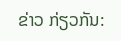ຂ່າວ ກ່ຽວກັນ: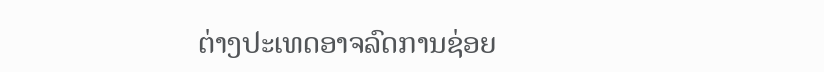ຕ່າງປະເທດອາຈລົດການຊ່ອຍ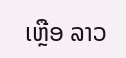ເຫຼືອ ລາວ